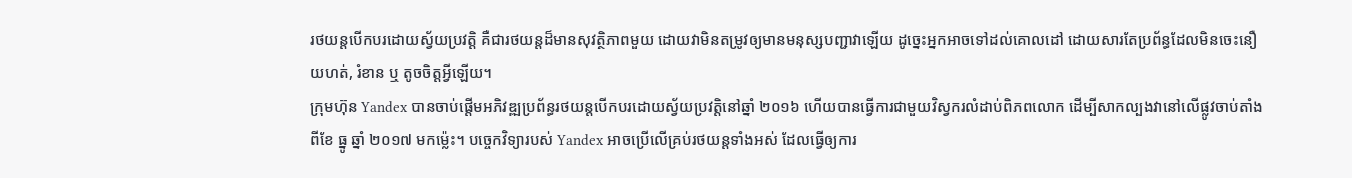រថយន្តបើកបរដោយស្វ័យប្រវត្តិ គឺជារថយន្តដ៏មានសុវត្ថិភាពមួយ ដោយវាមិនតម្រូវឲ្យមានមនុស្សបញ្ជាវាឡើយ ដូច្នេះអ្នកអាចទៅដល់គោលដៅ ដោយសារតែប្រព័ន្ធដែលមិនចេះនឿយហត់, រំខាន ឬ តូចចិត្តអ្វីឡើយ។
ក្រុមហ៊ុន Yandex បានចាប់ផ្តើមអភិវឌ្ឍប្រព័ន្ធរថយន្តបើកបរដោយស្វ័យប្រវត្តិនៅឆ្នាំ ២០១៦ ហើយបានធ្វើការជាមួយវិស្វករលំដាប់ពិភពលោក ដើម្បីសាកល្បងវានៅលើផ្លូវចាប់តាំងពីខែ ធ្នូ ឆ្នាំ ២០១៧ មកម្ល៉េះ។ បច្ចេកវិទ្យារបស់ Yandex អាចប្រើលើគ្រប់រថយន្តទាំងអស់ ដែលធ្វើឲ្យការ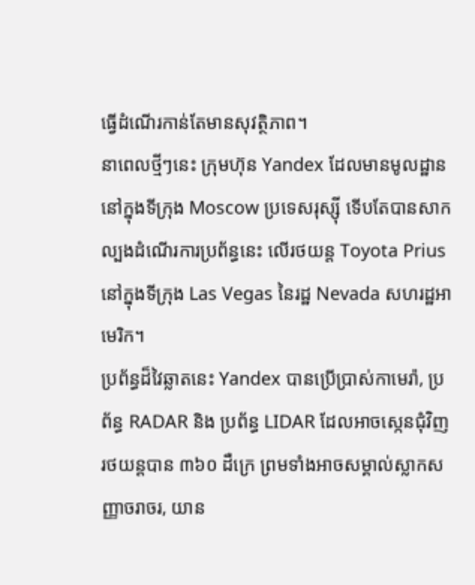ធ្វើដំណើរកាន់តែមានសុវត្ថិភាព។
នាពេលថ្មីៗនេះ ក្រុមហ៊ុន Yandex ដែលមានមូលដ្ឋាននៅក្នុងទីក្រុង Moscow ប្រទេសរុស្ស៊ី ទើបតែបានសាកល្បងដំណើរការប្រព័ន្ធនេះ លើរថយន្ត Toyota Prius នៅក្នុងទីក្រុង Las Vegas នៃរដ្ឋ Nevada សហរដ្ឋអាមេរិក។
ប្រព័ន្ធដ៏វៃឆ្លាតនេះ Yandex បានប្រើប្រាស់កាមេរ៉ា, ប្រព័ន្ធ RADAR និង ប្រព័ន្ធ LIDAR ដែលអាចស្កេនជុំវិញរថយន្តបាន ៣៦០ ដឺក្រេ ព្រមទាំងអាចសម្គាល់ស្លាកសញ្ញាចរាចរ, យាន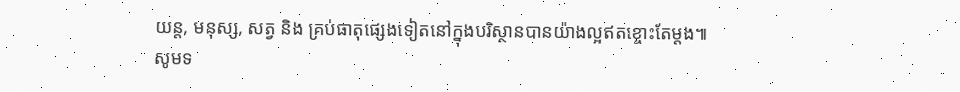យន្ត, មនុស្ស, សត្វ និង គ្រប់ធាតុផ្សេងទៀតនៅក្នុងបរិស្ថានបានយ៉ាងល្អឥតខ្ចោះតែម្តង៕
សូមទ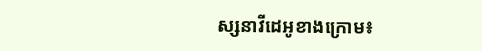ស្សនាវីដេអូខាងក្រោម៖